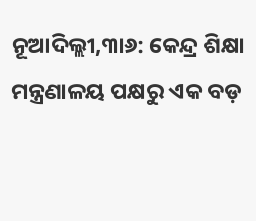ନୂଆଦିଲ୍ଲୀ,୩ା୬: କେନ୍ଦ୍ର ଶିକ୍ଷା ମନ୍ତ୍ରଣାଳୟ ପକ୍ଷରୁ ଏକ ବଡ଼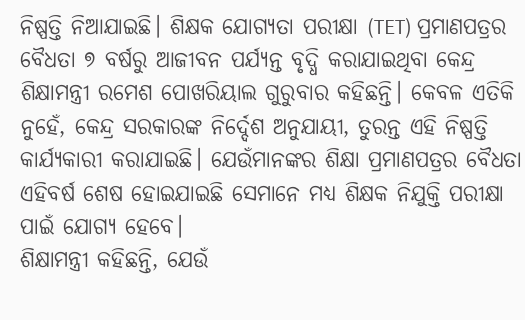ନିଷ୍ପତ୍ତି ନିଆଯାଇଛି। ଶିକ୍ଷକ ଯୋଗ୍ୟତା ପରୀକ୍ଷା (TET) ପ୍ରମାଣପତ୍ରର ବୈଧତା ୭ ବର୍ଷରୁ ଆଜୀବନ ପର୍ଯ୍ୟନ୍ତ ବୃଦ୍ଧି କରାଯାଇଥିବା କେନ୍ଦ୍ର ଶିକ୍ଷାମନ୍ତ୍ରୀ ରମେଶ ପୋଖରିୟାଲ ଗୁରୁବାର କହିଛନ୍ତି। କେବଳ ଏତିକି ନୁହେଁ, କେନ୍ଦ୍ର ସରକାରଙ୍କ ନିର୍ଦ୍ଦେଶ ଅନୁଯାୟୀ, ତୁରନ୍ତ ଏହି ନିଷ୍ପତ୍ତି କାର୍ଯ୍ୟକାରୀ କରାଯାଇଛି। ଯେଉଁମାନଙ୍କର ଶିକ୍ଷା ପ୍ରମାଣପତ୍ରର ବୈଧତା ଏହିବର୍ଷ ଶେଷ ହୋଇଯାଇଛି ସେମାନେ ମଧ୍ୟ ଶିକ୍ଷକ ନିଯୁକ୍ତି ପରୀକ୍ଷା ପାଇଁ ଯୋଗ୍ୟ ହେବେ।
ଶିକ୍ଷାମନ୍ତ୍ରୀ କହିଛନ୍ତି, ଯେଉଁ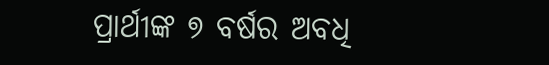ପ୍ରାର୍ଥୀଙ୍କ ୭ ବର୍ଷର ଅବଧି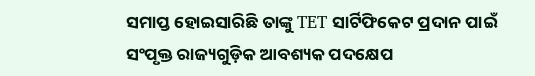ସମାପ୍ତ ହୋଇସାରିଛି ତାଙ୍କୁ TET ସାର୍ଟିଫିକେଟ ପ୍ରଦାନ ପାଇଁ ସଂପୃକ୍ତ ରାଜ୍ୟଗୁଡ଼ିକ ଆବଶ୍ୟକ ପଦକ୍ଷେପ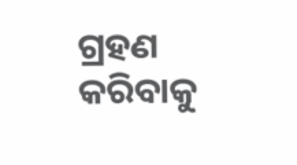ଗ୍ରହଣ କରିବାକୁ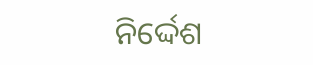ନିର୍ଦ୍ଦେଶ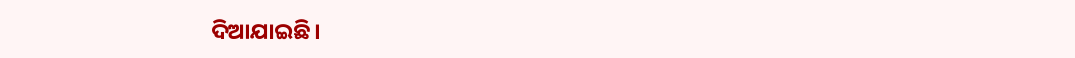ଦିଆଯାଇଛି।